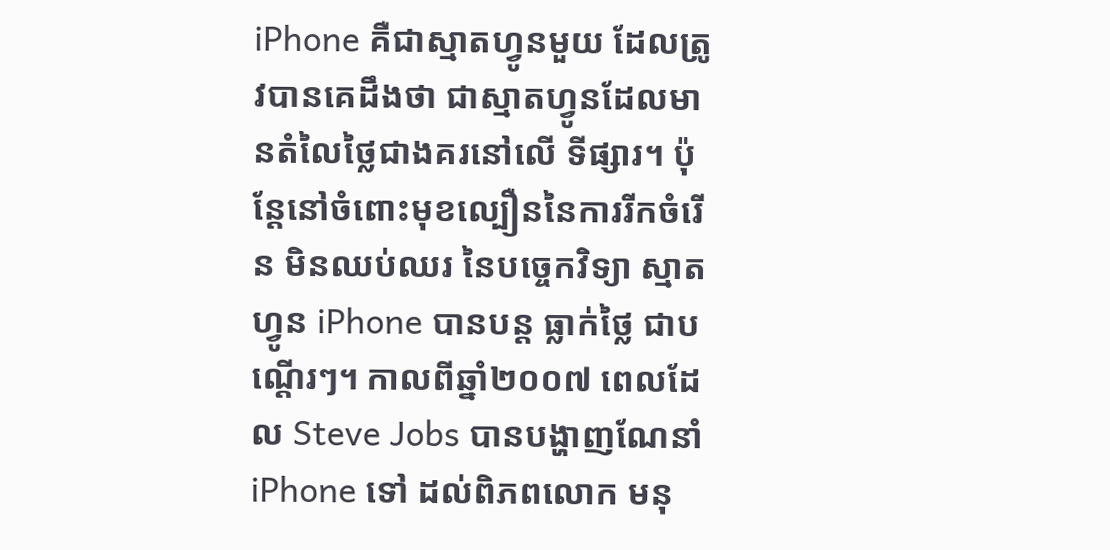iPhone គឺជាស្មាតហ្វូនមួយ ដែលត្រូវបានគេដឹងថា ជាស្មាតហ្វូនដែលមានតំលៃថ្លៃជាងគរនៅលើ ទីផ្សារ។ ប៉ុន្តែនៅចំពោះមុខល្បឿននៃការរីកចំរើន មិនឈប់ឈរ នៃបច្ចេកវិទ្យា ស្មាតហ្វូន iPhone បានបន្ត ធ្លាក់ថ្លៃ ជាបណ្តើរៗ។ កាលពីឆ្នាំ២០០៧ ពេលដែល Steve Jobs បានបង្ហាញណែនាំ iPhone ទៅ ដល់ពិភពលោក មនុ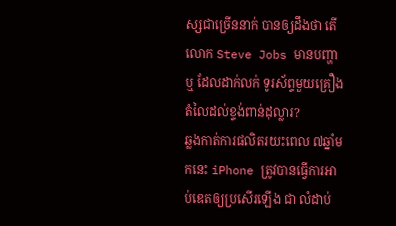ស្សជាច្រើននាក់ បានឲ្យដឹងថា តើលោក Steve Jobs មានបញ្ហាឬ ដែលដាក់លក់ ទូរស័ព្ទមួយគ្រឿង តំលៃដល់ខ្ទង់ពាន់ដុល្លារ?
ឆ្លងកាត់ការផលិតរយះពេល ៧ឆ្នាំមកនេះ iPhone ត្រូវបានធ្វើការអាប់ឌេតឲ្យប្រសើរឡើង ជា លំដាប់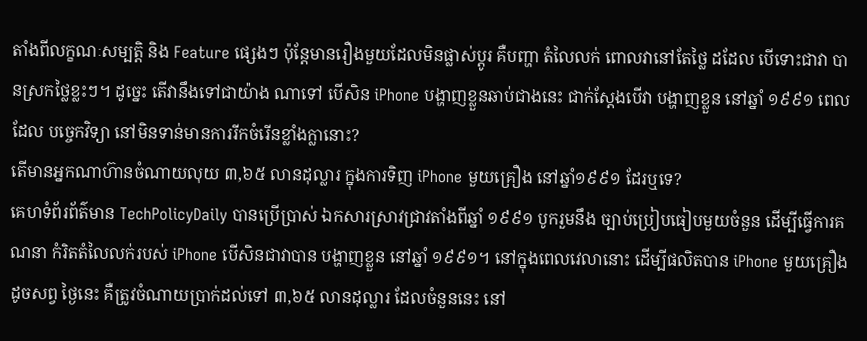តាំងពីលក្ខណៈសម្បត្តិ និង Feature ផ្សេងៗ ប៉ុន្តែមានរឿងមួយដែលមិនផ្លាស់ប្តូរ គឺបញ្ហា តំលៃលក់ ពោលវានៅតែថ្លៃ ដដែល បើទោះជាវា បានស្រកថ្លៃខ្លះៗ។ ដូច្នេះ តើវានឹងទៅជាយ៉ាង ណាទៅ បើសិន iPhone បង្ហាញខ្លួនឆាប់ជាងនេះ ជាក់ស្តែងបើវា បង្ហាញខ្លួន នៅឆ្នាំ ១៩៩១ ពេលដែល បច្ចេកវិទ្យា នៅមិនទាន់មានការរីកចំរើនខ្លាំងក្លានោះ?
តើមានអ្នកណាហ៊ានចំណាយលុយ ៣,៦៥ លានដុល្លារ ក្នុងការទិញ iPhone មួយគ្រឿង នៅឆ្នាំ១៩៩១ ដែរឬទេ?
គេហទំព័រព័ត៌មាន TechPolicyDaily បានប្រើប្រាស់ ឯកសារស្រាវជ្រាវតាំងពីឆ្នាំ ១៩៩១ បូករួមនឹង ច្បាប់ប្រៀបធៀបមួយចំនួន ដើម្បីធ្វើការគណនា កំរិតតំលៃលក់របស់ iPhone បើសិនជាវាបាន បង្ហាញខ្លួន នៅឆ្នាំ ១៩៩១។ នៅក្នុងពេលវេលានោះ ដើម្បីផលិតបាន iPhone មួយគ្រឿង ដូចសព្វ ថ្ងៃនេះ គឺត្រូវចំណាយប្រាក់ដល់ទៅ ៣,៦៥ លានដុល្លារ ដែលចំនួននេះ នៅ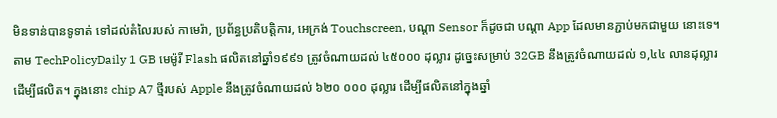មិនទាន់បានទូទាត់ ទៅដល់តំលៃរបស់ កាមេរ៉ា, ប្រព័ន្ធប្រតិបត្តិការ, អេក្រង់ Touchscreen, បណ្តា Sensor ក៏ដូចជា បណ្តា App ដែលមានភ្ជាប់មកជាមួយ នោះទេ។
តាម TechPolicyDaily 1 GB មេម៉ូរី Flash ផលិតនៅឆ្នាំ១៩៩១ ត្រូវចំណាយដល់ ៤៥០០០ ដុល្លារ ដូច្នេះសម្រាប់ 32GB នឹងត្រូវចំណាយដល់ ១,៤៤ លានដុល្លារ ដើម្បីផលិត។ ក្នុងនោះ chip A7 ថ្មីរបស់ Apple នឹងត្រូវចំណាយដល់ ៦២០ ០០០ ដុល្លារ ដើម្បីផលិតនៅក្នុងឆ្នាំ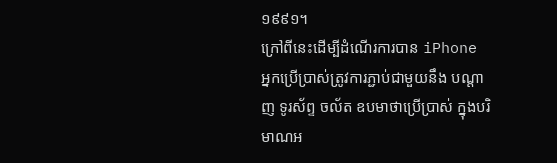១៩៩១។
ក្រៅពីនេះដើម្បីដំណើរការបាន iPhone អ្នកប្រើប្រាស់ត្រូវការភ្ជាប់ជាមួយនឹង បណ្តាញ ទូរស័ព្ទ ចល័ត ឧបមាថាប្រើប្រាស់ ក្នុងបរិមាណអ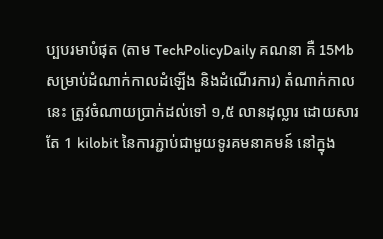ប្បបរមាបំផុត (តាម TechPolicyDaily គណនា គឺ 15Mb សម្រាប់ដំណាក់កាលដំឡើង និងដំណើរការ) តំណាក់កាលនេះ ត្រូវចំណាយប្រាក់ដល់ទៅ ១,៥ លានដុល្លារ ដោយសារតែ 1 kilobit នៃការភ្ជាប់ជាមួយទូរគមនាគមន៍ នៅក្នុង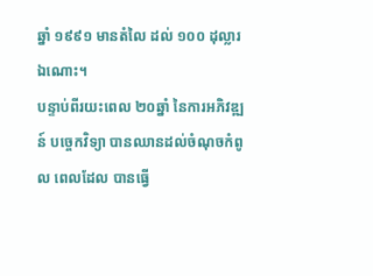ឆ្នាំ ១៩៩១ មានតំលៃ ដល់ ១០០ ដុល្លារ ឯណោះ។
បន្ទាប់ពីរយះពេល ២០ឆ្នាំ នៃការអភិវឌ្ឍន៍ បច្ចេកវិទ្យា បានឈានដល់ចំណុចកំពូល ពេលដែល បានធ្វើ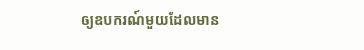ឲ្យឧបករណ៍មួយដែលមាន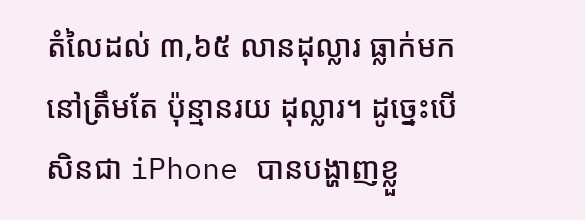តំលៃដល់ ៣,៦៥ លានដុល្លារ ធ្លាក់មកនៅត្រឹមតែ ប៉ុន្មានរយ ដុល្លារ។ ដូច្នេះបើសិនជា iPhone បានបង្ហាញខ្លួ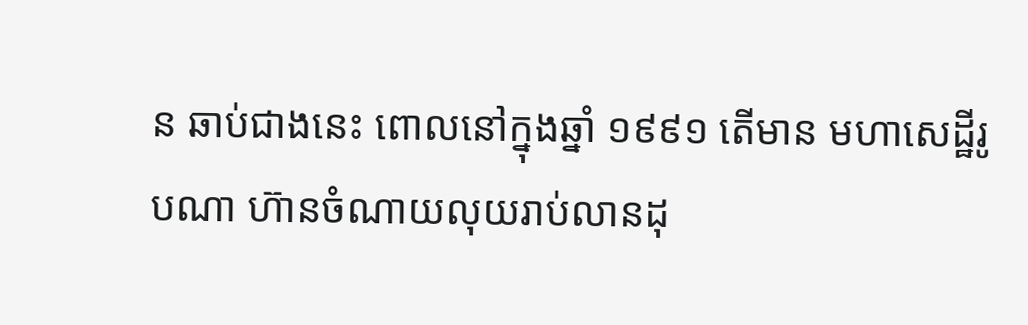ន ឆាប់ជាងនេះ ពោលនៅក្នុងឆ្នាំ ១៩៩១ តើមាន មហាសេដ្ឋីរូបណា ហ៊ានចំណាយលុយរាប់លានដុ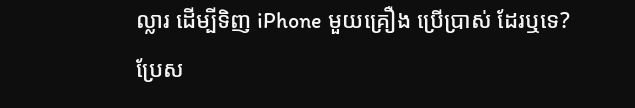ល្លារ ដើម្បីទិញ iPhone មួយគ្រឿង ប្រើប្រាស់ ដែរឬទេ?
ប្រែស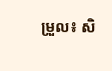ម្រួល៖ សិ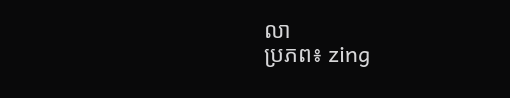លា
ប្រភព៖ zing